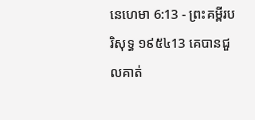នេហេមា 6:13 - ព្រះគម្ពីរបរិសុទ្ធ ១៩៥៤13 គេបានជួលគាត់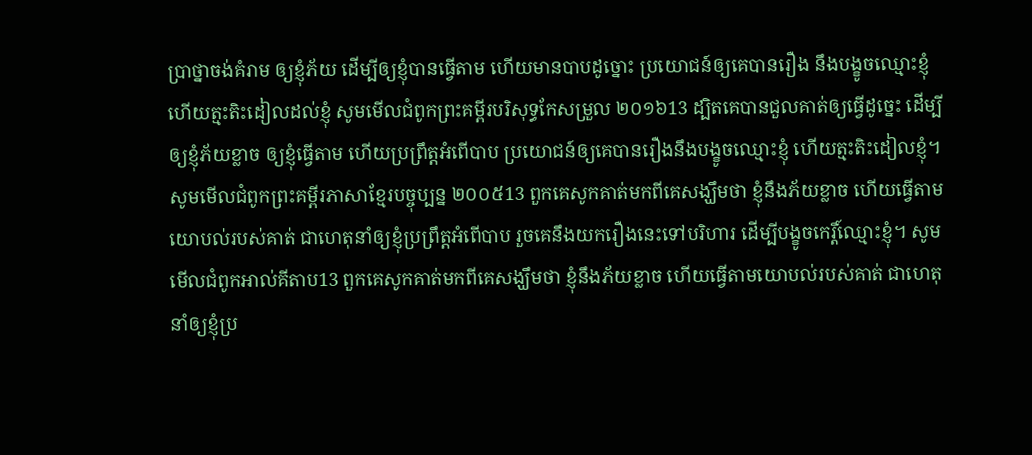ប្រាថ្នាចង់គំរាម ឲ្យខ្ញុំភ័យ ដើម្បីឲ្យខ្ញុំបានធ្វើតាម ហើយមានបាបដូច្នោះ ប្រយោជន៍ឲ្យគេបានរឿង នឹងបង្ខូចឈ្មោះខ្ញុំ ហើយត្មះតិះដៀលដល់ខ្ញុំ សូមមើលជំពូកព្រះគម្ពីរបរិសុទ្ធកែសម្រួល ២០១៦13 ដ្បិតគេបានជួលគាត់ឲ្យធ្វើដូច្នេះ ដើម្បីឲ្យខ្ញុំភ័យខ្លាច ឲ្យខ្ញុំធ្វើតាម ហើយប្រព្រឹត្តអំពើបាប ប្រយោជន៍ឲ្យគេបានរឿងនឹងបង្ខូចឈ្មោះខ្ញុំ ហើយត្មះតិះដៀលខ្ញុំ។ សូមមើលជំពូកព្រះគម្ពីរភាសាខ្មែរបច្ចុប្បន្ន ២០០៥13 ពួកគេសូកគាត់មកពីគេសង្ឃឹមថា ខ្ញុំនឹងភ័យខ្លាច ហើយធ្វើតាមយោបល់របស់គាត់ ជាហេតុនាំឲ្យខ្ញុំប្រព្រឹត្តអំពើបាប រួចគេនឹងយករឿងនេះទៅបរិហារ ដើម្បីបង្ខូចកេរ្តិ៍ឈ្មោះខ្ញុំ។ សូមមើលជំពូកអាល់គីតាប13 ពួកគេសូកគាត់មកពីគេសង្ឃឹមថា ខ្ញុំនឹងភ័យខ្លាច ហើយធ្វើតាមយោបល់របស់គាត់ ជាហេតុនាំឲ្យខ្ញុំប្រ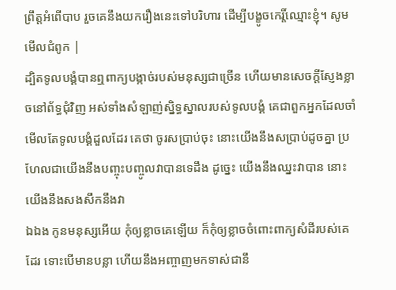ព្រឹត្តអំពើបាប រួចគេនឹងយករឿងនេះទៅបរិហារ ដើម្បីបង្ខូចកេរ្តិ៍ឈ្មោះខ្ញុំ។ សូមមើលជំពូក |
ដ្បិតទូលបង្គំបានឮពាក្យបង្កាច់របស់មនុស្សជាច្រើន ហើយមានសេចក្ដីស្ញែងខ្លាចនៅព័ទ្ធជុំវិញ អស់ទាំងសំឡាញ់ស្និទ្ធស្នាលរបស់ទូលបង្គំ គេជាពួកអ្នកដែលចាំមើលតែទូលបង្គំដួលដែរ គេថា ចូរសប្រាប់ចុះ នោះយើងនឹងសប្រាប់ដូចគ្នា ប្រហែលជាយើងនឹងបញ្ចុះបញ្ចូលវាបានទេដឹង ដូច្នេះ យើងនឹងឈ្នះវាបាន នោះយើងនឹងសងសឹកនឹងវា
ឯឯង កូនមនុស្សអើយ កុំឲ្យខ្លាចគេឡើយ ក៏កុំឲ្យខ្លាចចំពោះពាក្យសំដីរបស់គេដែរ ទោះបើមានបន្លា ហើយនឹងអញ្ចាញមកទាស់ជានឹ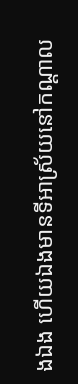ងឯង ហើយឯងមានទីអាស្រ័យនៅកណ្តាល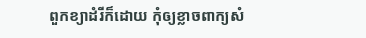ពួកខ្យាដំរីក៏ដោយ កុំឲ្យខ្លាចពាក្យសំ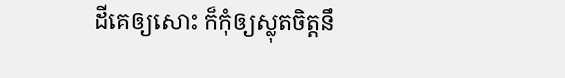ដីគេឲ្យសោះ ក៏កុំឲ្យស្លុតចិត្តនឹ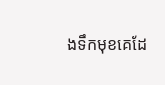ងទឹកមុខគេដែ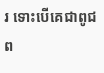រ ទោះបើគេជាពូជព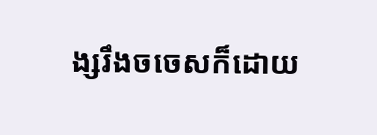ង្សរឹងចចេសក៏ដោយ